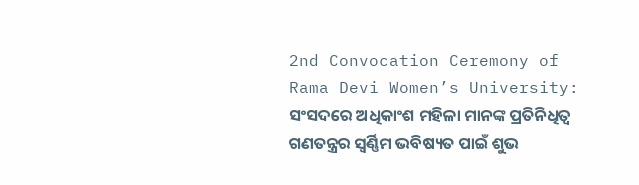2nd Convocation Ceremony of Rama Devi Women’s University: ସଂସଦରେ ଅଧିକାଂଶ ମହିଳା ମାନଙ୍କ ପ୍ରତିନିଧିତ୍ୱ ଗଣତନ୍ତ୍ରର ସ୍ୱର୍ଣ୍ଣିମ ଭବିଷ୍ୟତ ପାଇଁ ଶୁଭ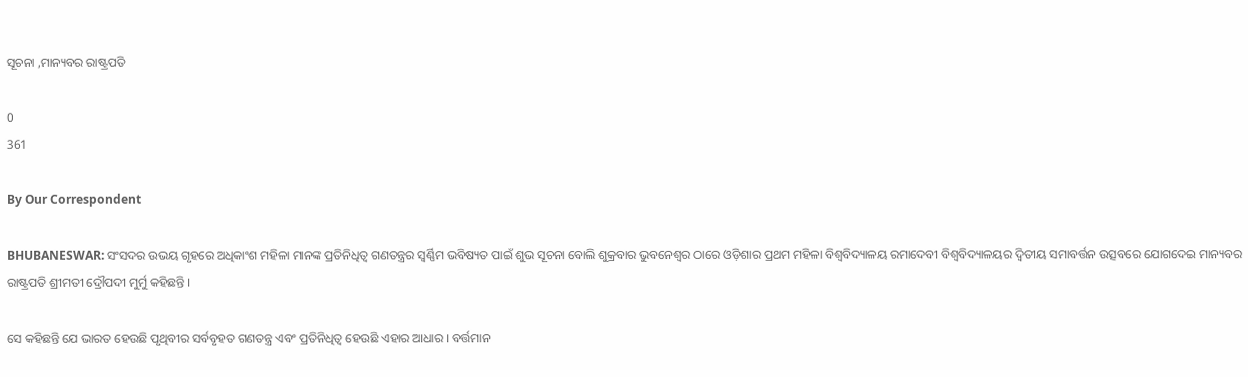ସୂଚନା ,ମାନ୍ୟବର ରାଷ୍ଟ୍ରପତି

0
361

By Our Correspondent

BHUBANESWAR: ସଂସଦର ଉଭୟ ଗୃହରେ ଅଧିକାଂଶ ମହିଳା ମାନଙ୍କ ପ୍ରତିନିଧିତ୍ୱ ଗଣତନ୍ତ୍ରର ସ୍ୱର୍ଣ୍ଣିମ ଭବିଷ୍ୟତ ପାଇଁ ଶୁଭ ସୂଚନା ବୋଲି ଶୁକ୍ରବାର ଭୁବନେଶ୍ୱର ଠାରେ ଓଡ଼ିଶାର ପ୍ରଥମ ମହିଳା ବିଶ୍ୱବିଦ୍ୟାଳୟ ରମାଦେବୀ ବିଶ୍ୱବିଦ୍ୟାଳୟର ଦ୍ୱିତୀୟ ସମାବର୍ତ୍ତନ ଉତ୍ସବରେ ଯୋଗଦେଇ ମାନ୍ୟବର ରାଷ୍ଟ୍ରପତି ଶ୍ରୀମତୀ ଦ୍ରୌପଦୀ ମୁର୍ମୁ କହିଛନ୍ତି ।

ସେ କହିଛନ୍ତି ଯେ ଭାରତ ହେଉଛି ପୃଥିବୀର ସର୍ବବୃହତ ଗଣତନ୍ତ୍ର ଏବଂ ପ୍ରତିନିଧିତ୍ୱ ହେଉଛି ଏହାର ଆଧାର । ବର୍ତ୍ତମାନ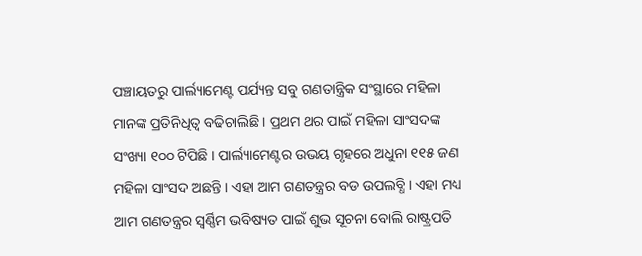ପଞ୍ଚାୟତରୁ ପାର୍ଲ୍ୟାମେଣ୍ଟ ପର୍ଯ୍ୟନ୍ତ ସବୁ ଗଣତାନ୍ତ୍ରିକ ସଂସ୍ଥାରେ ମହିଳା ମାନଙ୍କ ପ୍ରତିନିଧିତ୍ୱ ବଢିଚାଲିଛି । ପ୍ରଥମ ଥର ପାଇଁ ମହିଳା ସାଂସଦଙ୍କ ସଂଖ୍ୟା ୧୦୦ ଟିପିଛି । ପାର୍ଲ୍ୟାମେଣ୍ଟର ଉଭୟ ଗୃହରେ ଅଧୁନା ୧୧୫ ଜଣ ମହିଳା ସାଂସଦ ଅଛନ୍ତି । ଏହା ଆମ ଗଣତନ୍ତ୍ରର ବଡ ଉପଲବ୍ଧି । ଏହା ମଧ୍ୟ ଆମ ଗଣତନ୍ତ୍ରର ସ୍ୱର୍ଣ୍ଣିମ ଭବିଷ୍ୟତ ପାଇଁ ଶୁଭ ସୂଚନା ବୋଲି ରାଷ୍ଟ୍ରପତି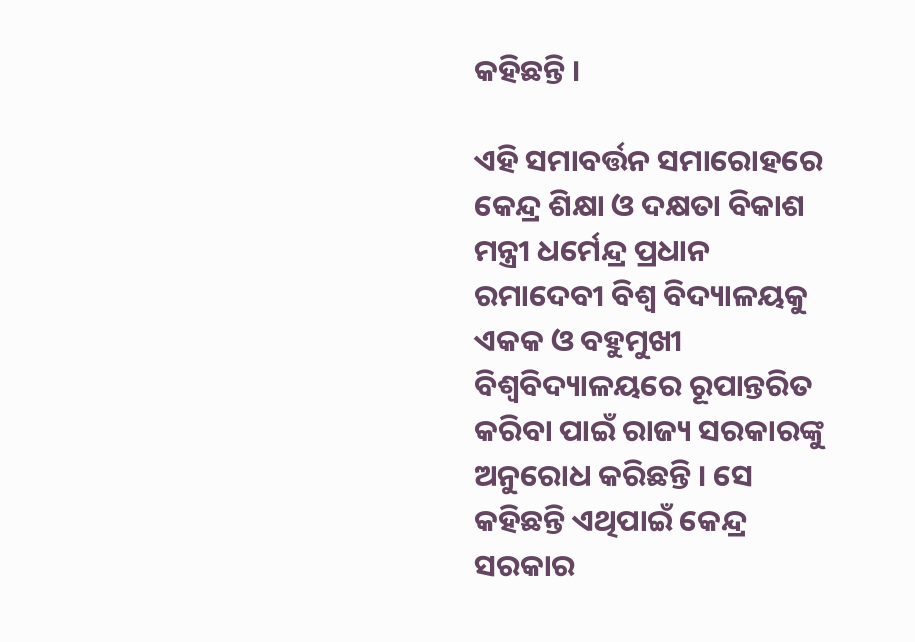କହିଛନ୍ତି ।

ଏହି ସମାବର୍ତ୍ତନ ସମାରୋହରେ କେନ୍ଦ୍ର ଶିକ୍ଷା ଓ ଦକ୍ଷତା ବିକାଶ ମନ୍ତ୍ରୀ ଧର୍ମେନ୍ଦ୍ର ପ୍ରଧାନ ରମାଦେବୀ ବିଶ୍ୱ ବିଦ୍ୟାଳୟକୁ ଏକକ ଓ ବହୁମୁଖୀ ବିଶ୍ୱବିଦ୍ୟାଳୟରେ ରୂପାନ୍ତରିତ କରିବା ପାଇଁ ରାଜ୍ୟ ସରକାରଙ୍କୁ ଅନୁରୋଧ କରିଛନ୍ତି । ସେ କହିଛନ୍ତି ଏଥିପାଇଁ କେନ୍ଦ୍ର ସରକାର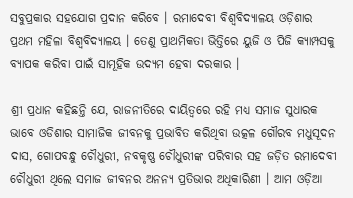ସବୁପ୍ରକାର ସହଯୋଗ ପ୍ରଦାନ କରିବେ । ରମାଦେବୀ ବିଶ୍ୱବିଦ୍ୟାଳୟ ଓଡ଼ିଶାର ପ୍ରଥମ ମହିଳା ବିଶ୍ୱବିଦ୍ୟାଳୟ । ତେଣୁ ପ୍ରାଥମିକତା ଭିତ୍ତିରେ ୟୁଜି ଓ ପିଜି କ୍ୟାମ୍ପସକୁ ବ୍ୟାପକ କରିବା ପାଇଁ ସାମୂହିକ ଉଦ୍ୟମ ହେବା ଦରକାର ।

ଶ୍ରୀ ପ୍ରଧାନ କହିଛନ୍ତି ଯେ, ରାଜନୀତିରେ ଦାୟିତ୍ୱରେ ରହି ମଧ୍ୟ ସମାଜ ସୁଧାରକ ଭାବେ ଓଡିଶାର ସାମାଜିକ ଜୀବନକୁ ପ୍ରଭାବିତ କରିଥିବା ଉତ୍କଳ ଗୌରବ ମଧୁସୂଦନ ଦାସ, ଗୋପବନ୍ଧୁ ଚୌଧୁରୀ, ନବକୃଷ୍ଣ ଚୌଧୁରୀଙ୍କ ପରିବାର ସହ ଜଡ଼ିତ ରମାଦେବୀ ଚୌଧୁରୀ ଥିଲେ ସମାଜ ଜୀବନର ଅନନ୍ୟ ପ୍ରତିଭାର ଅଧିକାରିଣୀ । ଆମ ଓଡ଼ିଆ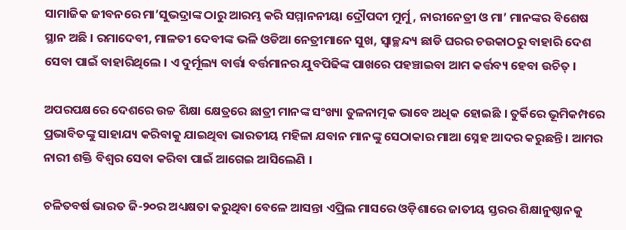ସାମାଜିକ ଜୀବନରେ ମା’ସୁଭଦ୍ରାଙ୍କ ଠାରୁ ଆରମ୍ଭ କରି ସମ୍ମାନନୀୟା ଦ୍ରୌପଦୀ ମୁର୍ମୁ, ନାରୀନେତ୍ରୀ ଓ ମା’ ମାନଙ୍କର ବିଶେଷ ସ୍ଥାନ ଅଛି । ରମାଦେବୀ, ମାଳତୀ ଦେବୀଙ୍କ ଭଳି ଓଡିଆ ନେତ୍ରୀମାନେ ସୁଖ, ସ୍ୱାଚ୍ଛନ୍ଦ୍ୟ ଛାଡି ଘରର ଚଉକାଠରୁ ବାହାରି ଦେଶ ସେବା ପାଇଁ ବାହାରିଥିଲେ । ଏ ଦୁର୍ମୂଲ୍ୟ ବାର୍ତ୍ତା ବର୍ତ୍ତମାନର ଯୁବପିଢିଙ୍କ ପାଖରେ ପହଞ୍ଚାଇବା ଆମ କର୍ତ୍ତବ୍ୟ ହେବା ଉଚିତ୍ ।

ଅପରପକ୍ଷରେ ଦେଶରେ ଉଚ୍ଚ ଶିକ୍ଷା କ୍ଷେତ୍ରରେ ଛାତ୍ରୀ ମାନଙ୍କ ସଂଖ୍ୟା ତୁଳନାତ୍ମକ ଭାବେ ଅଧିକ ହୋଇଛି । ତୁର୍କିରେ ଭୂମିକମ୍ପରେ ପ୍ରଭାବିତଙ୍କୁ ସାହାଯ୍ୟ କରିବାକୁ ଯାଇଥିବା ଭାରତୀୟ ମହିଳା ଯବାନ ମାନଙ୍କୁ ସେଠାକାର ମାଆ ସ୍ନେହ ଆଦର କରୁଛନ୍ତି । ଆମର ନାରୀ ଶକ୍ତି ବିଶ୍ୱର ସେବା କରିବା ପାଇଁ ଆଗେଇ ଆସିଲେଣି ।

ଚଳିତବର୍ଷ ଭାରତ ଜି-୨୦ର ଅଧ୍ୟକ୍ଷତା କରୁଥିବା ବେଳେ ଆସନ୍ତା ଏପ୍ରିଲ ମାସରେ ଓଡ଼ିଶାରେ ଜାତୀୟ ସ୍ତରର ଶିକ୍ଷାନୁଷ୍ଠାନକୁ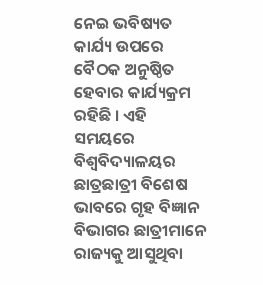ନେଇ ଭବିଷ୍ୟତ କାର୍ଯ୍ୟ ଉପରେ ବୈଠକ ଅନୁଷ୍ଠିତ ହେବାର କାର୍ଯ୍ୟକ୍ରମ ରହିଛି । ଏହି ସମୟରେ ବିଶ୍ୱବିଦ୍ୟାଳୟର ଛାତ୍ରଛାତ୍ରୀ ବିଶେଷ ଭାବରେ ଗୃହ ବିଜ୍ଞାନ ବିଭାଗର ଛାତ୍ରୀମାନେ ରାଜ୍ୟକୁ ଆସୁଥିବା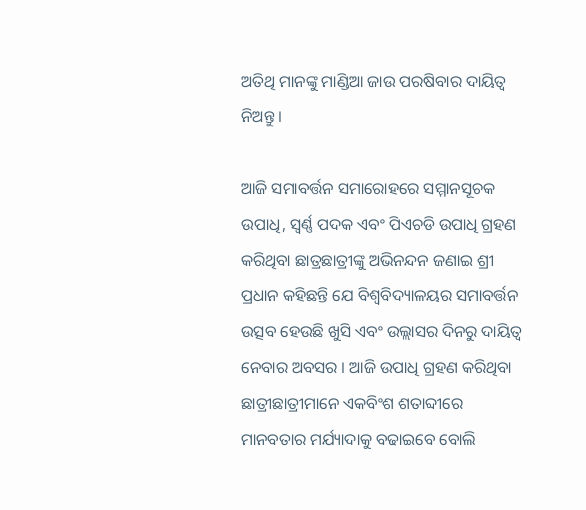ଅତିଥି ମାନଙ୍କୁ ମାଣ୍ଡିଆ ଜାଉ ପରଷିବାର ଦାୟିତ୍ୱ ନିଅନ୍ତୁ ।

ଆଜି ସମାବର୍ତ୍ତନ ସମାରୋହରେ ସମ୍ମାନସୂଚକ ଉପାଧି, ସ୍ୱର୍ଣ୍ଣ ପଦକ ଏବଂ ପିଏଚଡି ଉପାଧି ଗ୍ରହଣ କରିଥିବା ଛାତ୍ରଛାତ୍ରୀଙ୍କୁ ଅଭିନନ୍ଦନ ଜଣାଇ ଶ୍ରୀ ପ୍ରଧାନ କହିଛନ୍ତି ଯେ ବିଶ୍ୱବିଦ୍ୟାଳୟର ସମାବର୍ତ୍ତନ ଉତ୍ସବ ହେଉଛି ଖୁସି ଏବଂ ଉଲ୍ଲାସର ଦିନରୁ ଦାୟିତ୍ୱ ନେବାର ଅବସର । ଆଜି ଉପାଧି ଗ୍ରହଣ କରିଥିବା ଛାତ୍ରୀଛାତ୍ରୀମାନେ ଏକବିଂଶ ଶତାବ୍ଦୀରେ ମାନବତାର ମର୍ଯ୍ୟାଦାକୁ ବଢାଇବେ ବୋଲି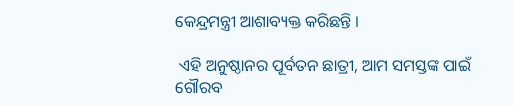କେନ୍ଦ୍ରମନ୍ତ୍ରୀ ଆଶାବ୍ୟକ୍ତ କରିଛନ୍ତି ।

 ଏହି ଅନୁଷ୍ଠାନର ପୂର୍ବତନ ଛାତ୍ରୀ, ଆମ ସମସ୍ତଙ୍କ ପାଇଁ ଗୌରବ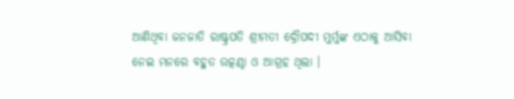ଆଣିଥିବା ଜନଜାତି ରାଷ୍ଟ୍ରପତି ଶ୍ରୀମତୀ ଦ୍ରୌପଦୀ ମୁର୍ମୁଙ୍କ ଏଠାକୁ ଆସିବା ନେଇ ମନରେ ବହୁତ ଉତ୍କଣ୍ଠା ଓ ଆଗ୍ରହ ଥିଲା ।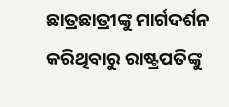ଛାତ୍ରଛାତ୍ରୀଙ୍କୁ ମାର୍ଗଦର୍ଶନ କରିଥିବାରୁ ରାଷ୍ଟ୍ରପତିଙ୍କୁ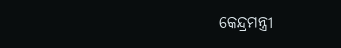କେନ୍ଦ୍ରମନ୍ତ୍ରୀ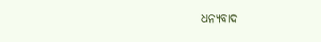ଧନ୍ୟବାଦ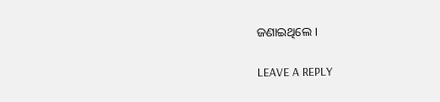ଜଣାଇଥିଲେ ।

LEAVE A REPLY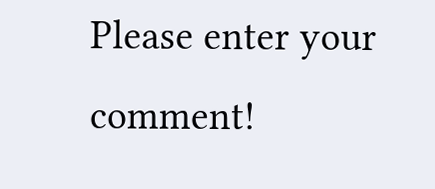Please enter your comment!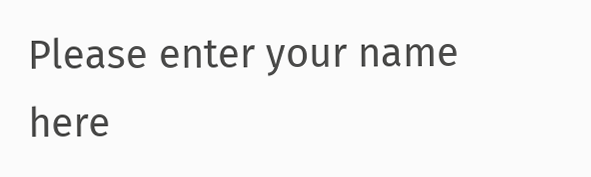Please enter your name here